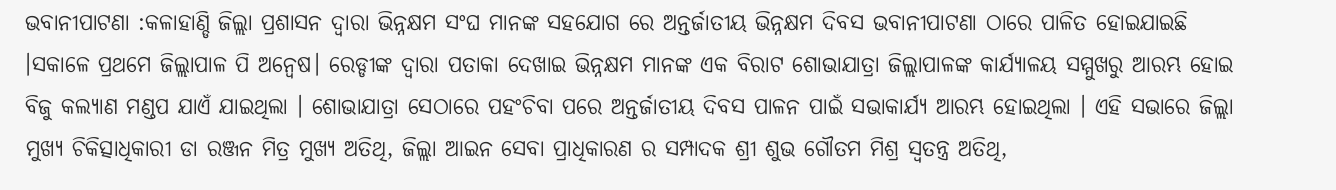ଭବାନୀପାଟଣା :କଳାହାଣ୍ଡି ଜିଲ୍ଲା ପ୍ରଶାସନ ଦ୍ୱାରା ଭିନ୍ନକ୍ଷମ ସଂଘ ମାନଙ୍କ ସହଯୋଗ ରେ ଅନ୍ତର୍ଜାତୀୟ ଭିନ୍ନକ୍ଷମ ଦିବସ ଭବାନୀପାଟଣା ଠାରେ ପାଳିତ ହୋଇଯାଇଛି ।ସକାଳେ ପ୍ରଥମେ ଜିଲ୍ଲାପାଳ ପି ଅନ୍ୱେଷ। ରେଡ୍ଡୀଙ୍କ ଦ୍ଵାରା ପତାକା ଦେଖାଇ ଭିନ୍ନକ୍ଷମ ମାନଙ୍କ ଏକ ବିରାଟ ଶୋଭାଯାତ୍ରା ଜିଲ୍ଲାପାଳଙ୍କ କାର୍ଯ୍ୟାଳୟ ସମ୍ମୁଖରୁ ଆରମ୍ଭ ହୋଇ ବିଜୁ କଲ୍ୟାଣ ମଣ୍ଡପ ଯାଏଁ ଯାଇଥିଲା । ଶୋଭାଯାତ୍ରା ସେଠାରେ ପହଂଚିବା ପରେ ଅନ୍ତର୍ଜାତୀୟ ଦିବସ ପାଳନ ପାଇଁ ସଭାକାର୍ଯ୍ୟ ଆରମ୍ଭ ହୋଇଥିଲା । ଏହି ସଭାରେ ଜିଲ୍ଲା ମୁଖ୍ୟ ଚିକିତ୍ସାଧିକାରୀ ଡା ରଞ୍ଜନ ମିତ୍ର ମୁଖ୍ୟ ଅତିଥି, ଜିଲ୍ଲା ଆଇନ ସେବା ପ୍ରାଧିକାରଣ ର ସମ୍ପାଦକ ଶ୍ରୀ ଶୁଭ ଗୌତମ ମିଶ୍ର ସ୍ୱତନ୍ତ୍ର ଅତିଥି,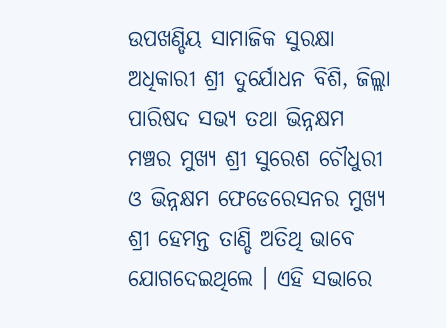ଉପଖଣ୍ଡିୟ ସାମାଜିକ ସୁରକ୍ଷା ଅଧିକାରୀ ଶ୍ରୀ ଦୁର୍ଯୋଧନ ବିଶି, ଜିଲ୍ଲା ପାରିଷଦ ସଭ୍ୟ ତଥା ଭିନ୍ନକ୍ଷମ ମଞ୍ଚର ମୁଖ୍ୟ ଶ୍ରୀ ସୁରେଶ ଚୌଧୁରୀ ଓ ଭିନ୍ନକ୍ଷମ ଫେଡେରେସନର ମୁଖ୍ୟ ଶ୍ରୀ ହେମନ୍ତ ତାଣ୍ଡି ଅତିଥି ଭାବେ ଯୋଗଦେଇଥିଲେ । ଏହି ସଭାରେ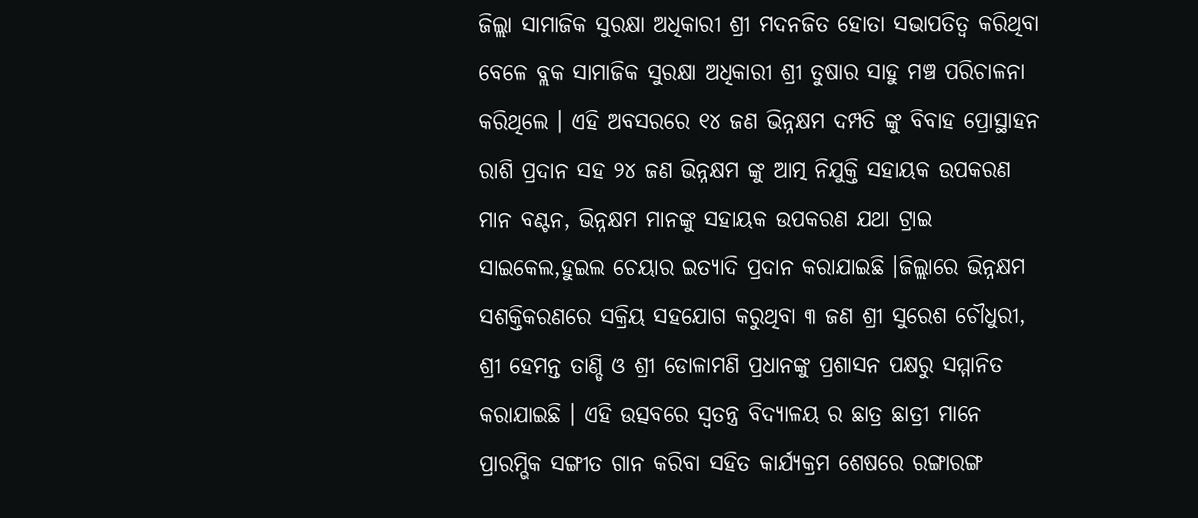ଜିଲ୍ଲା ସାମାଜିକ ସୁରକ୍ଷା ଅଧିକାରୀ ଶ୍ରୀ ମଦନଜିତ ହୋତା ସଭାପତିତ୍ୱ କରିଥିବା ବେଳେ ବ୍ଲକ ସାମାଜିକ ସୁରକ୍ଷା ଅଧିକାରୀ ଶ୍ରୀ ତୁଷାର ସାହୁ ମଞ୍ଚ ପରିଚାଳନା କରିଥିଲେ । ଏହି ଅବସରରେ ୧୪ ଜଣ ଭିନ୍ନକ୍ଷମ ଦମ୍ପତି ଙ୍କୁ ବିବାହ ପ୍ରୋସ୍ଥାହନ ରାଶି ପ୍ରଦାନ ସହ ୨୪ ଜଣ ଭିନ୍ନକ୍ଷମ ଙ୍କୁ ଆତ୍ମ ନିଯୁକ୍ତି ସହାୟକ ଉପକରଣ ମାନ ବଣ୍ଟନ, ଭିନ୍ନକ୍ଷମ ମାନଙ୍କୁ ସହାୟକ ଉପକରଣ ଯଥା ଟ୍ରାଇ ସାଇକେଲ,ହୁଇଲ ଚେୟାର ଇତ୍ୟାଦି ପ୍ରଦାନ କରାଯାଇଛି ।ଜିଲ୍ଲାରେ ଭିନ୍ନକ୍ଷମ ସଶକ୍ତିକରଣରେ ସକ୍ରିୟ ସହଯୋଗ କରୁଥିବା ୩ ଜଣ ଶ୍ରୀ ସୁରେଶ ଚୌଧୁରୀ, ଶ୍ରୀ ହେମନ୍ତ ତାଣ୍ଡି ଓ ଶ୍ରୀ ଡୋଳାମଣି ପ୍ରଧାନଙ୍କୁ ପ୍ରଶାସନ ପକ୍ଷରୁ ସମ୍ମାନିତ କରାଯାଇଛି । ଏହି ଉତ୍ସବରେ ସ୍ୱତନ୍ତ୍ର ବିଦ୍ୟାଳୟ ର ଛାତ୍ର ଛାତ୍ରୀ ମାନେ ପ୍ରାରମ୍ଭିକ ସଙ୍ଗୀତ ଗାନ କରିବା ସହିତ କାର୍ଯ୍ୟକ୍ରମ ଶେଷରେ ରଙ୍ଗାରଙ୍ଗ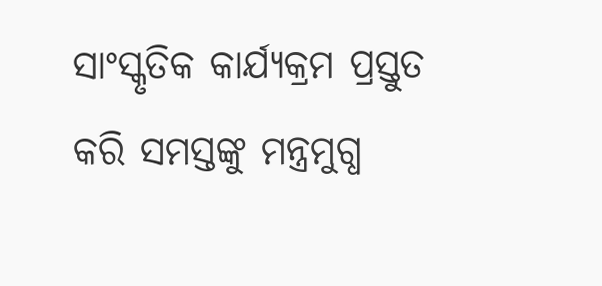ସାଂସ୍କୃତିକ କାର୍ଯ୍ୟକ୍ରମ ପ୍ରସ୍ତୁତ କରି ସମସ୍ତଙ୍କୁ ମନ୍ତ୍ରମୁଗ୍ଧ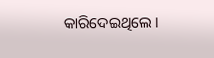କାରିଦେଇଥିଲେ ।